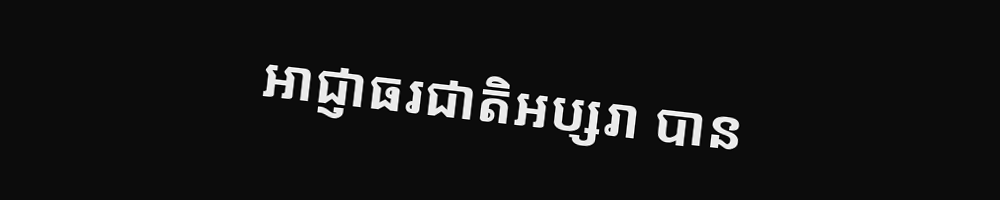អាជ្ញាធរជាតិអប្សរា បាន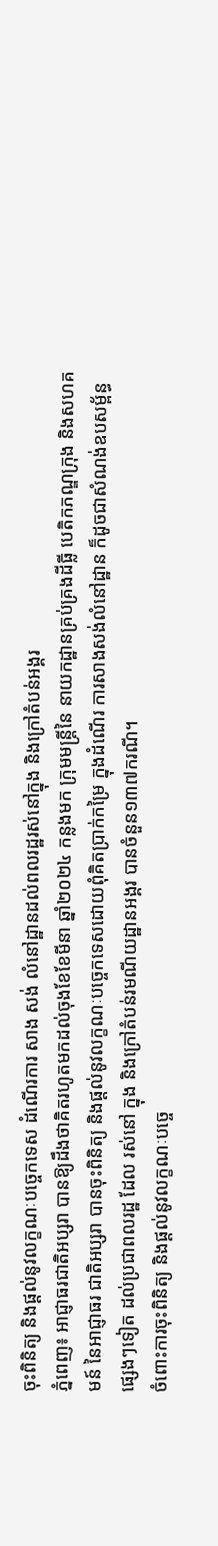ចុះពិនិត្យ និងផ្តល់នូវលក្ខណៈបច្ចេកទេស ដំណើរការ សាង សង់ លំនៅដ្ឋានដល់ពលរដ្ឋរស់នៅក្នុង និងក្រៅតំបន់អង្គរ
ភ្នំពេញ៖ អាជ្ញាធរជាតិអប្សរា បានឱ្យដឹងថាគិតរហូតមកដល់ចុងខែខែមីនា ឆ្នាំ២០២៤ កន្លងមក ក្រុមមន្រ្តីនៃ នាយកដ្ឋានគ្រប់គ្រងដីធ្លី បេតិកភណ្ឌក្រុង និងសហគមន៍ នៃអាជ្ញាធរ ជាតិអប្សរា បានចុះពិនិត្យ និងផ្តល់នូវលក្ខណៈបច្ចេកទេសដោយពុំគិតប្រាក់កម្រៃ ក្នុងដំណើរ ការសាងសង់លំនៅដ្ឋាន ក៏ដូចជាសំណង់ឧបសម្ព័ន្ធផ្សេងៗទៀត ដល់ប្រជាពលរដ្ឋ ដែល រស់នៅ ក្នុង និងក្រៅតំបន់រមណីយដ្ឋានអង្គរ បានចំនួន១៣៧ករណី។
ចំពោះការចុះពិនិត្យ និងផ្តល់នូវលក្ខណៈបច្ចេ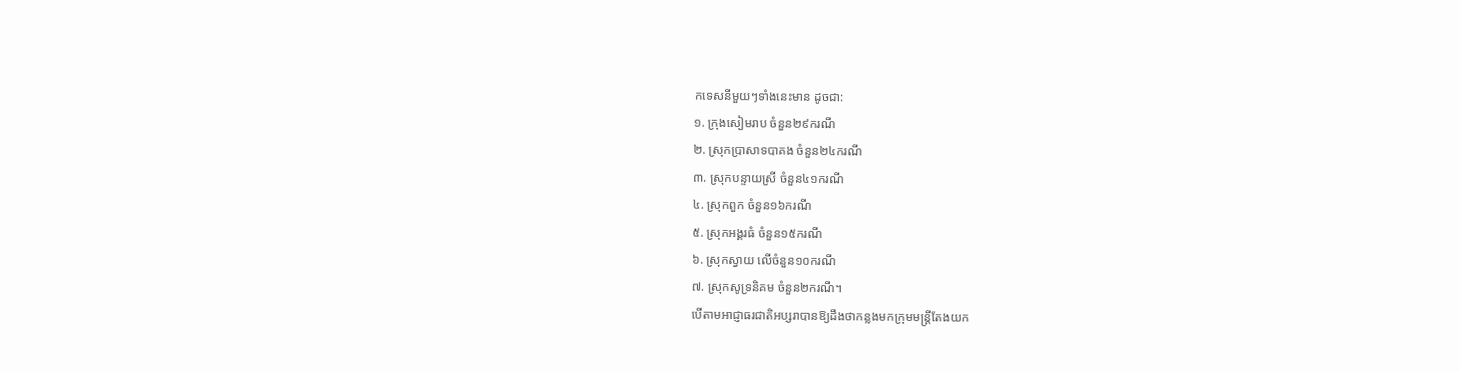កទេសនីមួយៗទាំងនេះមាន ដូចជា:
១. ក្រុងសៀមរាប ចំនួន២៩ករណី
២. ស្រុកប្រាសាទបាគង ចំនួន២៤ករណី
៣. ស្រុកបន្ទាយស្រី ចំនួន៤១ករណី
៤. ស្រុកពួក ចំនួន១៦ករណី
៥. ស្រុកអង្គរធំ ចំនួន១៥ករណី
៦. ស្រុកស្វាយ លើចំនួន១០ករណី
៧. ស្រុកសូទ្រនិគម ចំនួន២ករណី។
បើតាមអាជ្ញាធរជាតិអប្សរាបានឱ្យដឹងថាកន្លងមកក្រុមមន្រ្តីតែងយក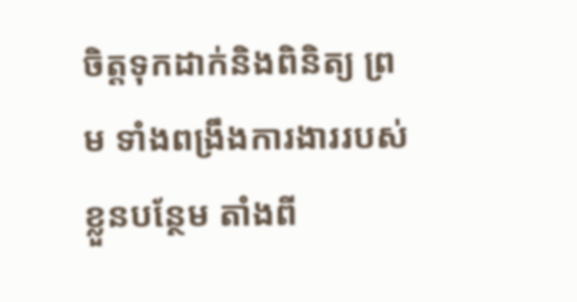ចិត្តទុកដាក់និងពិនិត្យ ព្រម ទាំងពង្រឹងការងាររបស់ខ្លួនបន្ថែម តាំងពី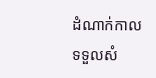ដំណាក់កាលទទួលសំ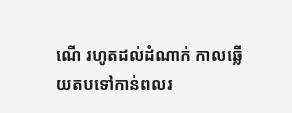ណើ រហូតដល់ដំណាក់ កាលឆ្លើយតបទៅកាន់ពលរ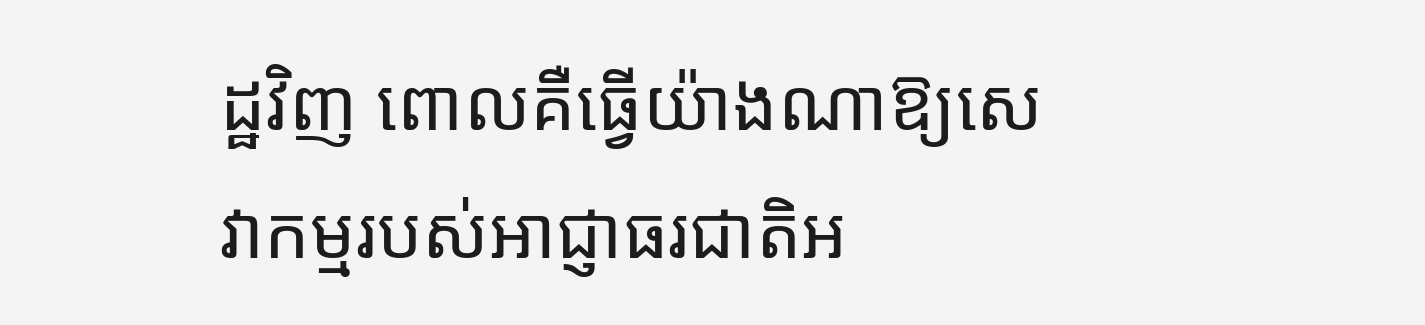ដ្ឋវិញ ពោលគឺធ្វើយ៉ាងណាឱ្យសេវាកម្មរបស់អាជ្ញាធរជាតិអ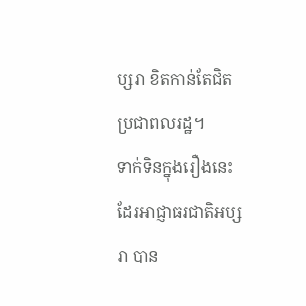ប្សរា ខិតកាន់តែជិតប្រជាពលរដ្ឋ។
ទាក់ទិនក្នុងរឿងនេះដែរអាជ្ញាធរជាតិអប្សរា បាន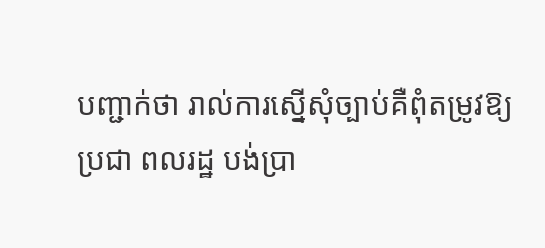បញ្ជាក់ថា រាល់ការស្នើសុំច្បាប់គឺពុំតម្រូវឱ្យ ប្រជា ពលរដ្ឋ បង់ប្រា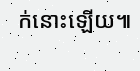ក់នោះឡើយ៕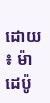ដោយ ៖ ម៉ាដេប៉ូ